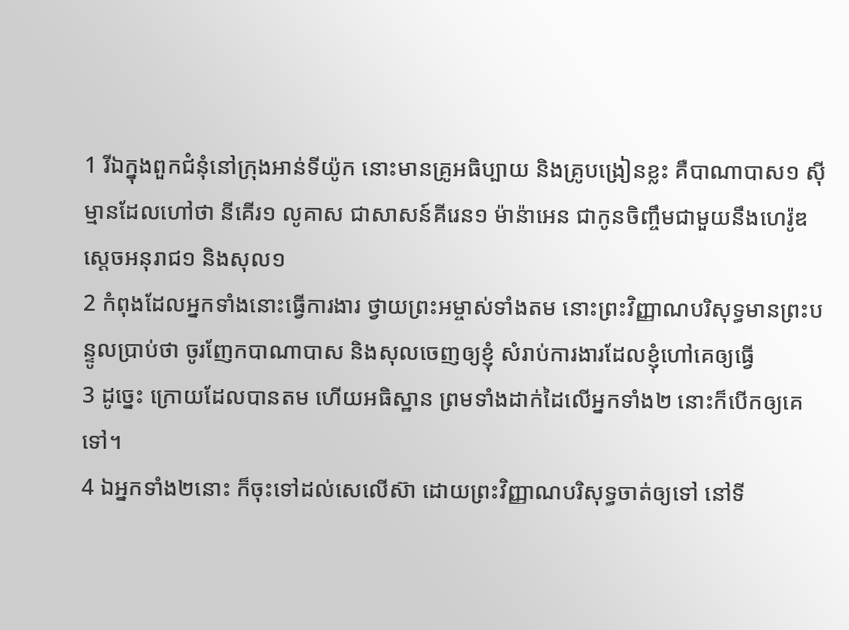1 រីឯក្នុងពួកជំនុំនៅក្រុងអាន់ទីយ៉ូក នោះមានគ្រូអធិប្បាយ និងគ្រូបង្រៀនខ្លះ គឺបាណាបាស១ ស៊ីម្មានដែលហៅថា នីគើរ១ លូគាស ជាសាសន៍គីរេន១ ម៉ាន៉ាអេន ជាកូនចិញ្ចឹមជាមួយនឹងហេរ៉ូឌ ស្តេចអនុរាជ១ និងសុល១
2 កំពុងដែលអ្នកទាំងនោះធ្វើការងារ ថ្វាយព្រះអម្ចាស់ទាំងតម នោះព្រះវិញ្ញាណបរិសុទ្ធមានព្រះបន្ទូលប្រាប់ថា ចូរញែកបាណាបាស និងសុលចេញឲ្យខ្ញុំ សំរាប់ការងារដែលខ្ញុំហៅគេឲ្យធ្វើ
3 ដូច្នេះ ក្រោយដែលបានតម ហើយអធិស្ឋាន ព្រមទាំងដាក់ដៃលើអ្នកទាំង២ នោះក៏បើកឲ្យគេទៅ។
4 ឯអ្នកទាំង២នោះ ក៏ចុះទៅដល់សេលើស៊ា ដោយព្រះវិញ្ញាណបរិសុទ្ធចាត់ឲ្យទៅ នៅទី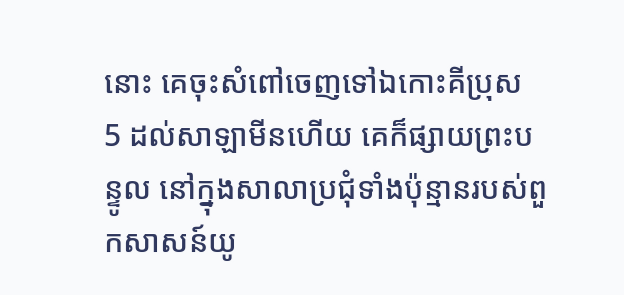នោះ គេចុះសំពៅចេញទៅឯកោះគីប្រុស
5 ដល់សាឡាមីនហើយ គេក៏ផ្សាយព្រះបន្ទូល នៅក្នុងសាលាប្រជុំទាំងប៉ុន្មានរបស់ពួកសាសន៍យូ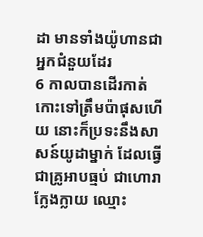ដា មានទាំងយ៉ូហានជាអ្នកជំនួយដែរ
6 កាលបានដើរកាត់កោះទៅត្រឹមប៉ាផុសហើយ នោះក៏ប្រទះនឹងសាសន៍យូដាម្នាក់ ដែលធ្វើជាគ្រូអាបធ្មប់ ជាហោរាក្លែងក្លាយ ឈ្មោះ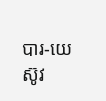បារ-យេស៊ូវ